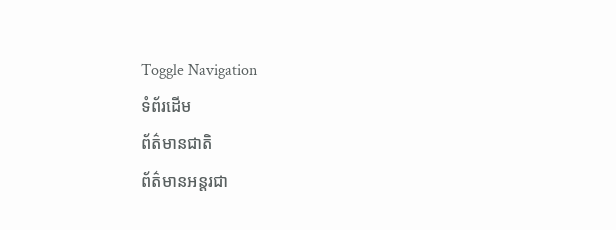Toggle Navigation
ទំព័រដើម
ព័ត៌មានជាតិ
ព័ត៌មានអន្តរជា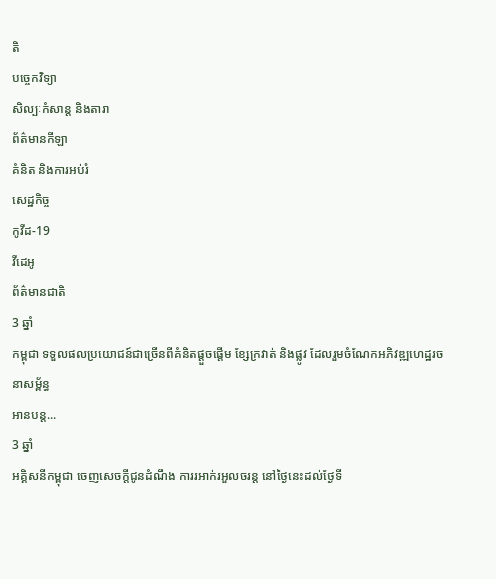តិ
បច្ចេកវិទ្យា
សិល្បៈកំសាន្ត និងតារា
ព័ត៌មានកីឡា
គំនិត និងការអប់រំ
សេដ្ឋកិច្ច
កូវីដ-19
វីដេអូ
ព័ត៌មានជាតិ
3 ឆ្នាំ
កម្ពុជា ទទួលផលប្រយោជន៍ជាច្រើនពីគំនិតផ្តួចផ្តើម ខ្សែក្រវាត់ និងផ្លូវ ដែលរួមចំណែកអភិវឌ្ឍហេដ្ឋរចនាសម្ព័ន្ធ
អានបន្ត...
3 ឆ្នាំ
អគ្គិសនីកម្ពុជា ចេញសេចក្ដីជូនដំណឹង ការរអាក់រអួលចរន្ត នៅថ្ងៃនេះដល់ថ្ងែទី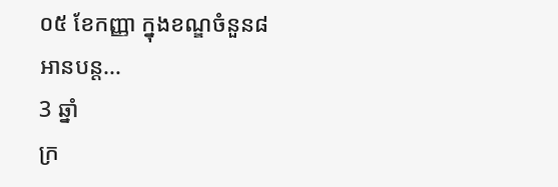០៥ ខែកញ្ញា ក្នុងខណ្ឌចំនួន៨
អានបន្ត...
3 ឆ្នាំ
ក្រ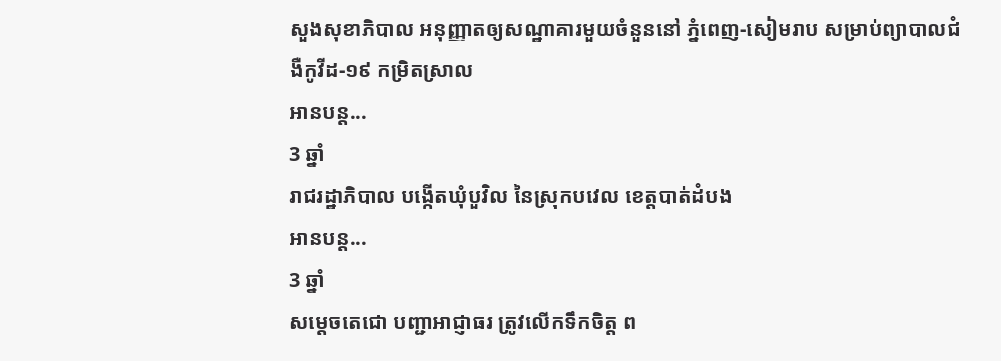សួងសុខាភិបាល អនុញ្ញាតឲ្យសណ្ឋាគារមួយចំនួននៅ ភ្នំពេញ-សៀមរាប សម្រាប់ព្យាបាលជំងឺកូវីដ-១៩ កម្រិតស្រាល
អានបន្ត...
3 ឆ្នាំ
រាជរដ្ឋាភិបាល បង្កើតឃុំបួវិល នៃស្រុកបវេល ខេត្តបាត់ដំបង
អានបន្ត...
3 ឆ្នាំ
សម្ដេចតេជោ បញ្ជាអាជ្ញាធរ ត្រូវលើកទឹកចិត្ត ព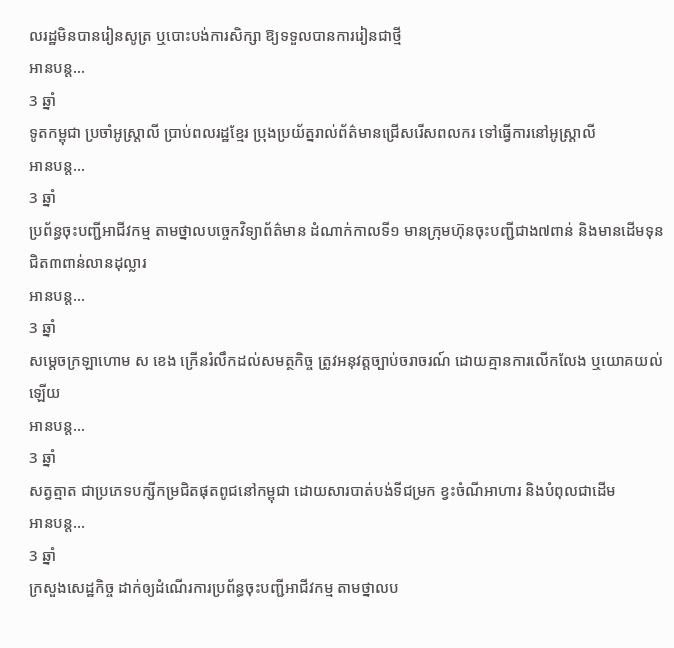លរដ្ឋមិនបានរៀនសូត្រ ឬបោះបង់ការសិក្សា ឱ្យទទួលបានការរៀនជាថ្មី
អានបន្ត...
3 ឆ្នាំ
ទូតកម្ពុជា ប្រចាំអូស្ដ្រាលី ប្រាប់ពលរដ្ឋខ្មែរ ប្រុងប្រយ័ត្នរាល់ព័ត៌មានជ្រើសរើសពលករ ទៅធ្វើការនៅអូស្ដ្រាលី
អានបន្ត...
3 ឆ្នាំ
ប្រព័ន្ធចុះបញ្ជីអាជីវកម្ម តាមថ្នាលបច្ចេកវិទ្យាព័ត៌មាន ដំណាក់កាលទី១ មានក្រុមហ៊ុនចុះបញ្ជីជាង៧ពាន់ និងមានដើមទុនជិត៣ពាន់លានដុល្លារ
អានបន្ត...
3 ឆ្នាំ
សម្ដេចក្រឡាហោម ស ខេង ក្រើនរំលឹកដល់សមត្ថកិច្ច ត្រូវអនុវត្តច្បាប់ចរាចរណ៍ ដោយគ្មានការលើកលែង ឬយោគយល់ឡើយ
អានបន្ត...
3 ឆ្នាំ
សត្វត្មាត ជាប្រភេទបក្សីកម្រជិតផុតពូជនៅកម្ពុជា ដោយសារបាត់បង់ទីជម្រក ខ្វះចំណីអាហារ និងបំពុលជាដើម
អានបន្ត...
3 ឆ្នាំ
ក្រសួងសេដ្ឋកិច្ច ដាក់ឲ្យដំណើរការប្រព័ន្ធចុះបញ្ជីអាជីវកម្ម តាមថ្នាលប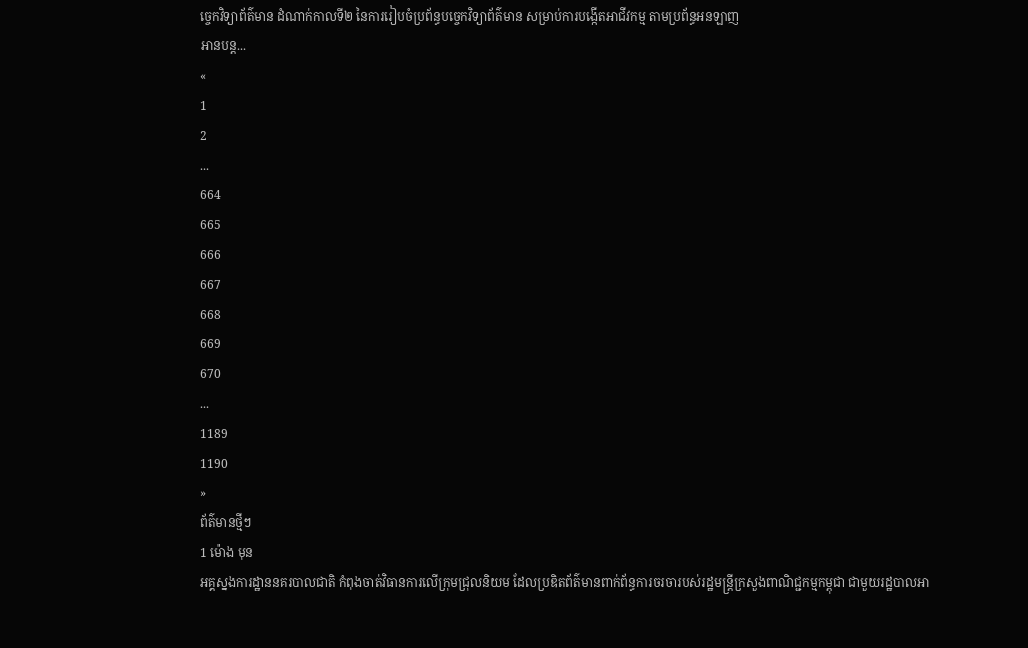ច្ចេកវិទ្យាព័ត៌មាន ដំណាក់កាលទី២ នៃការរៀបចំប្រព័ន្ធបច្ចេកវិទ្យាព័ត៌មាន សម្រាប់ការបង្កើតអាជីវកម្ម តាមប្រព័ន្ធអនឡាញ
អានបន្ត...
«
1
2
...
664
665
666
667
668
669
670
...
1189
1190
»
ព័ត៌មានថ្មីៗ
1 ម៉ោង មុន
អគ្គស្នងការដ្ឋាននគរបាលជាតិ កំពុងចាត់វិធានការលើក្រុមជ្រុលនិយម ដែលប្រឌិតព័ត៌មានពាក់ព័ន្ធការចរចារបស់រដ្ឋមន្ដ្រីក្រសួងពាណិជ្ជកម្មកម្ពុជា ជាមួយរដ្ឋបាលអា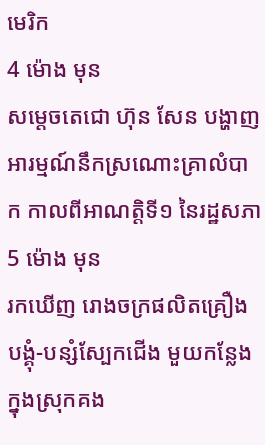មេរិក
4 ម៉ោង មុន
សម្តេចតេជោ ហ៊ុន សែន បង្ហាញអារម្មណ៍នឹកស្រណោះគ្រាលំបាក កាលពីអាណត្តិទី១ នៃរដ្ឋសភា
5 ម៉ោង មុន
រកឃើញ រោងចក្រផលិតគ្រឿងបង្គុំ-បន្សំស្បែកជើង មួយកន្លែងក្នុងស្រុកគង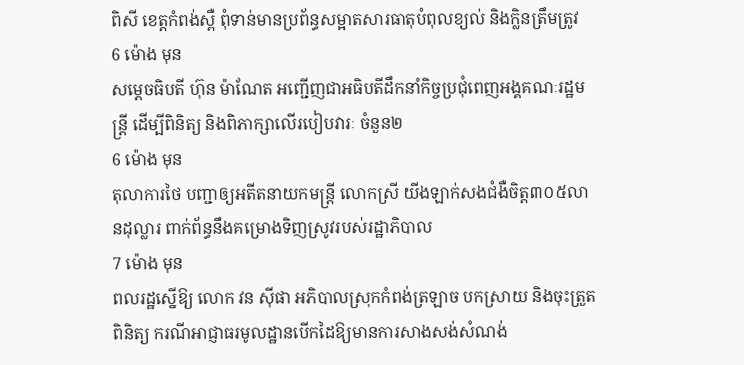ពិសី ខេត្តកំពង់ស្ពឺ ពុំទាន់មានប្រព័ន្ធសម្អាតសារធាតុបំពុលខ្យល់ និងក្លិនត្រឹមត្រូវ
6 ម៉ោង មុន
សម្តេចធិបតី ហ៊ុន ម៉ាណែត អញ្ជើញជាអធិបតីដឹកនាំកិច្ចប្រជុំពេញអង្គគណៈរដ្ឋមន្ត្រី ដើម្បីពិនិត្យ និងពិភាក្សាលើរបៀបវារៈ ចំនួន២
6 ម៉ោង មុន
តុលាការថៃ បញ្ជាឲ្យអតីតនាយកមន្ត្រី លោកស្រី យីងឡាក់សងជំងឺចិត្ត៣០៥លានដុល្លារ ពាក់ព័ន្ធនឹងគម្រោងទិញស្រូវរបស់រដ្ឋាភិបាល
7 ម៉ោង មុន
ពលរដ្ឋស្នើឱ្យ លោក វន ស៊ីផា អភិបាលស្រុកកំពង់ត្រឡាច បកស្រាយ និងចុះត្រួតពិនិត្យ ករណីអាជ្ញាធរមូលដ្ឋានបើកដៃឱ្យមានការសាងសង់សំណង់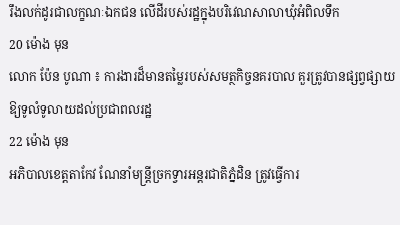រឹងលក់ដូរជាលក្ខណៈឯកជន លើដីរបស់រដ្ឋក្នុងបរិវេណសាលាឃុំអំពិលទឹក
20 ម៉ោង មុន
លោក ប៉ែន បូណា ៖ ការងារដ៏មានតម្លៃរបស់សមត្ថកិច្ចនគរបាល គួរត្រូវបានផ្សព្វផ្សាយឱ្យទូលំទូលាយដល់ប្រជាពលរដ្ឋ
22 ម៉ោង មុន
អភិបាលខេត្តតាកែវ ណែនាំមន្រ្តីច្រកទ្វារអន្តរជាតិភ្នំដិន ត្រូវធ្វើការ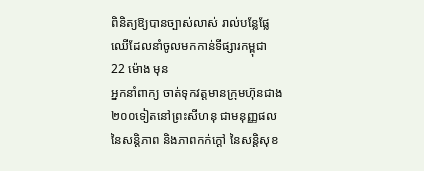ពិនិត្យឱ្យបានច្បាស់លាស់ រាល់បន្លែផ្លែឈើដែលនាំចូលមកកាន់ទីផ្សារកម្ពុជា
22 ម៉ោង មុន
អ្នកនាំពាក្យ ចាត់ទុកវត្តមានក្រុមហ៊ុនជាង ២០០ទៀតនៅព្រះសីហនុ ជាមនុញ្ញផលនៃសន្តិភាព និងភាពកក់ក្ដៅ នៃសន្តិសុខ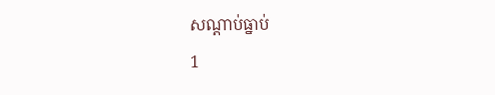សណ្ដាប់ធ្នាប់
1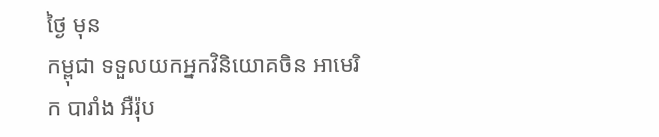ថ្ងៃ មុន
កម្ពុជា ទទួលយកអ្នកវិនិយោគចិន អាមេរិក បារាំង អឺរ៉ុប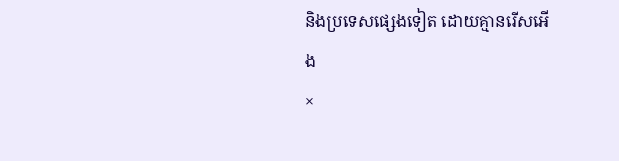និងប្រទេសផ្សេងទៀត ដោយគ្មានរើសអើង
×